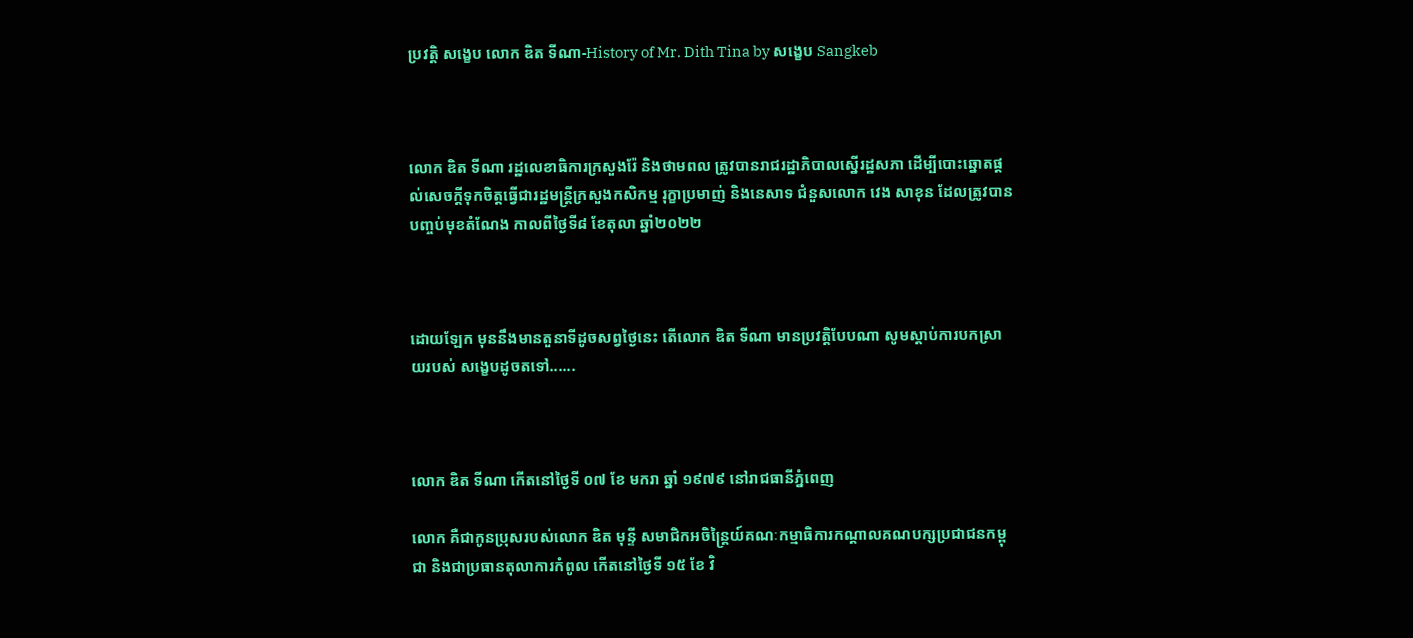ប្រវត្តិ សង្ខេប លោក ឌិត ទីណា-History of Mr. Dith Tina by សង្ខេប Sangkeb



លោក ឌិត ទីណា រដ្ឋលេខាធិការក្រសួងរ៉ែ និងថាមពល ត្រូវបានរាជរដ្ឋាភិបាលស្នើរដ្ឋសភា ដើម្បីបោះឆ្នោតផ្តល់សេចក្តីទុកចិត្តធ្វើជារដ្ឋមន្ត្រីក្រសួងកសិកម្ម រុក្ខាប្រមាញ់ និងនេសាទ ជំនួសលោក វេង សាខុន ដែលត្រូវបានបញ្ចប់មុខតំណែង កាលពីថ្ងៃទី៨ ខែតុលា ឆ្នាំ២០២២



ដោយឡែក មុននឹងមានតួនាទីដូចសព្វថ្ងៃនេះ តើលោក ឌិត ទីណា មានប្រវត្តិបែបណា សូមស្ដាប់ការបកស្រាយរបស់ សង្ខេបដូចតទៅ......



លោក ឌិត ទីណា កើតនៅថ្ងៃទី ០៧ ខែ មករា ឆ្នាំ ១៩៧៩ នៅរាជធានីភ្នំពេញ

លោក គឺជាកូនប្រុសរបស់លោក ឌិត មុន្ទី សមាជិកអចិន្ត្រៃយ៍គណៈកម្មាធិការកណ្ដាលគណបក្សប្រជាជនកម្ពុជា និងជាប្រធានតុលាការកំពូល កើតនៅថ្ងៃទី ១៥ ខែ វិ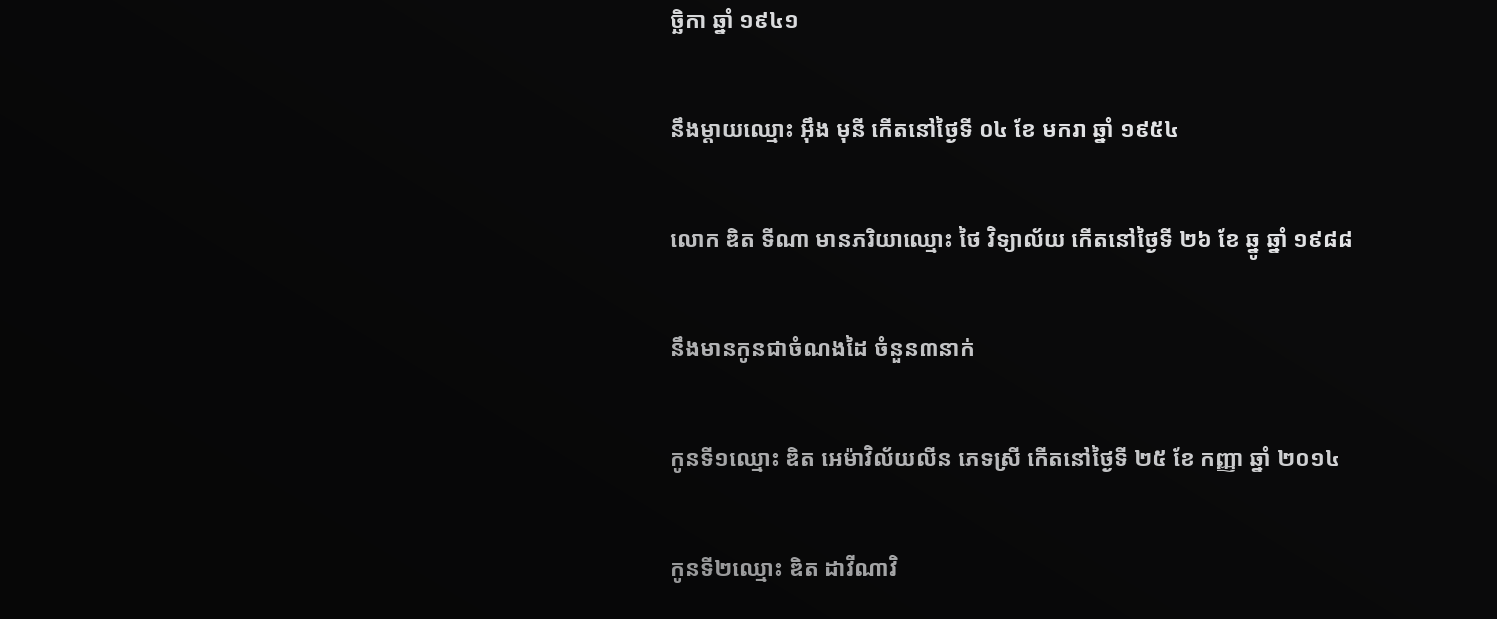ច្ឆិកា ឆ្នាំ ១៩៤១

នឹងម្ដាយឈ្មោះ អ៊ឹង មុនី កើតនៅថ្ងៃទី ០៤ ខែ មករា ឆ្នាំ ១៩៥៤

លោក ឌិត ទីណា មានភរិយាឈ្មោះ ថៃ វិទ្យាល័យ កើតនៅថ្ងៃទី ២៦ ខែ ឆ្នូ ឆ្នាំ ១៩៨៨

នឹងមានកូនជាចំណងដៃ ចំនួន៣នាក់

កូនទី១ឈ្មោះ ឌិត អេម៉ាវិល័យលីន ភេទស្រី កើតនៅថ្ងៃទី ២៥ ខែ កញ្ញា ឆ្នាំ ២០១៤

កូនទី២ឈ្មោះ ឌិត ដាវីណាវិ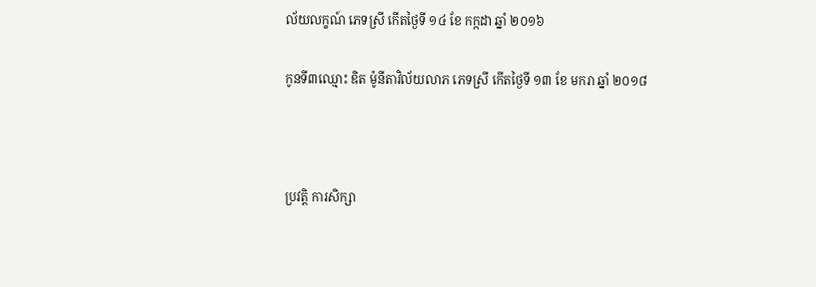ល័យលក្ខណ៍ ភេទស្រី កើតថ្ងៃទី ១៤ ខែ កក្កដា ឆ្នាំ ២០១៦

កូនទី៣ឈ្មោះ ឌិត ម៉ូនីតាវិល័យលាភ ភេទស្រី កើតថ្ងៃទី ១៣ ខែ មករា ឆ្នាំ ២០១៨



ប្រវត្តិ ការសិក្សា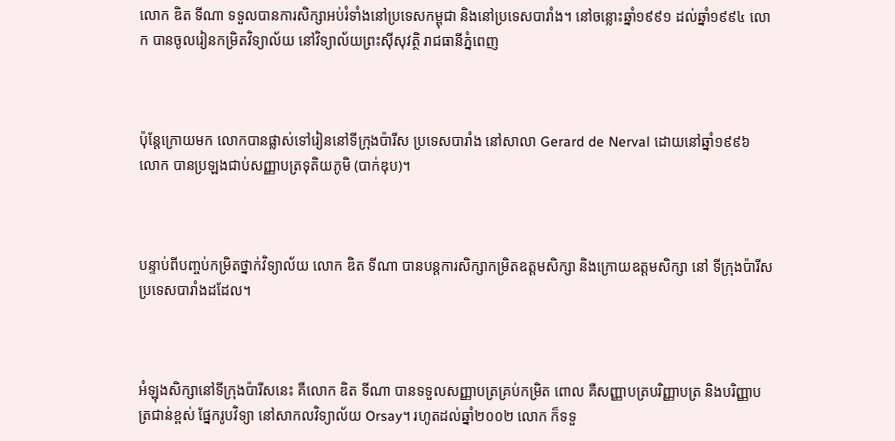លោក ឌិត ទីណា ទទួលបានការសិក្សាអប់រំទាំងនៅប្រទេសកម្ពុជា និងនៅប្រទេសបារាំង។ នៅចន្លោះឆ្នាំ១៩៩១ ដល់ឆ្នាំ១៩៩៤ លោក បានចូលរៀនកម្រិតវិទ្យាល័យ នៅវិទ្យាល័យព្រះស៊ីសុវត្ថិ រាជធានីភ្នំពេញ



ប៉ុន្តែក្រោយមក លោកបានផ្លាស់ទៅរៀននៅទីក្រុងប៉ារីស ប្រទេសបារាំង នៅសាលា Gerard de Nerval ដោយនៅឆ្នាំ១៩៩៦ លោក បានប្រឡងជាប់សញ្ញាបត្រទុតិយភូមិ (បាក់ឌុប)។



បន្ទាប់ពីបញ្ចប់កម្រិតថ្នាក់វិទ្យាល័យ លោក ឌិត ទីណា បានបន្តការសិក្សាកម្រិតឧត្តមសិក្សា និងក្រោយឧត្តមសិក្សា នៅ ទីក្រុងប៉ារីស ប្រទេសបារាំងដដែល។



អំឡុងសិក្សានៅទីក្រុងប៉ារីសនេះ គឺលោក ឌិត ទីណា បានទទួលសញ្ញាបត្រគ្រប់កម្រិត ពោល គឺសញ្ញាបត្របរិញ្ញាបត្រ និងបរិញ្ញាបត្រជាន់ខ្ពស់ ផ្នែករូបវិទ្យា នៅសាកលវិទ្យាល័យ Orsay។ រហូតដល់ឆ្នាំ២០០២ លោក ក៏ទទួ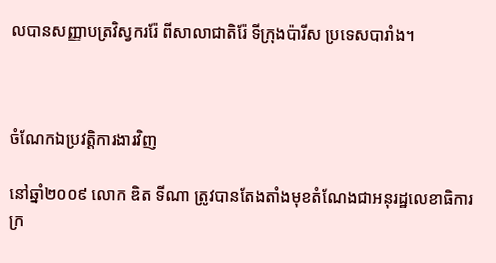លបានសញ្ញាបត្រវិស្វកររ៉ែ ពីសាលាជាតិរ៉ែ ទីក្រុងប៉ារីស ប្រទេសបារាំង។



ចំណែកឯប្រវត្តិការងារវិញ

នៅឆ្នាំ២០០៩ លោក ឌិត ទីណា ត្រូវបានតែងតាំងមុខតំណែងជាអនុរដ្ឋលេខាធិការក្រ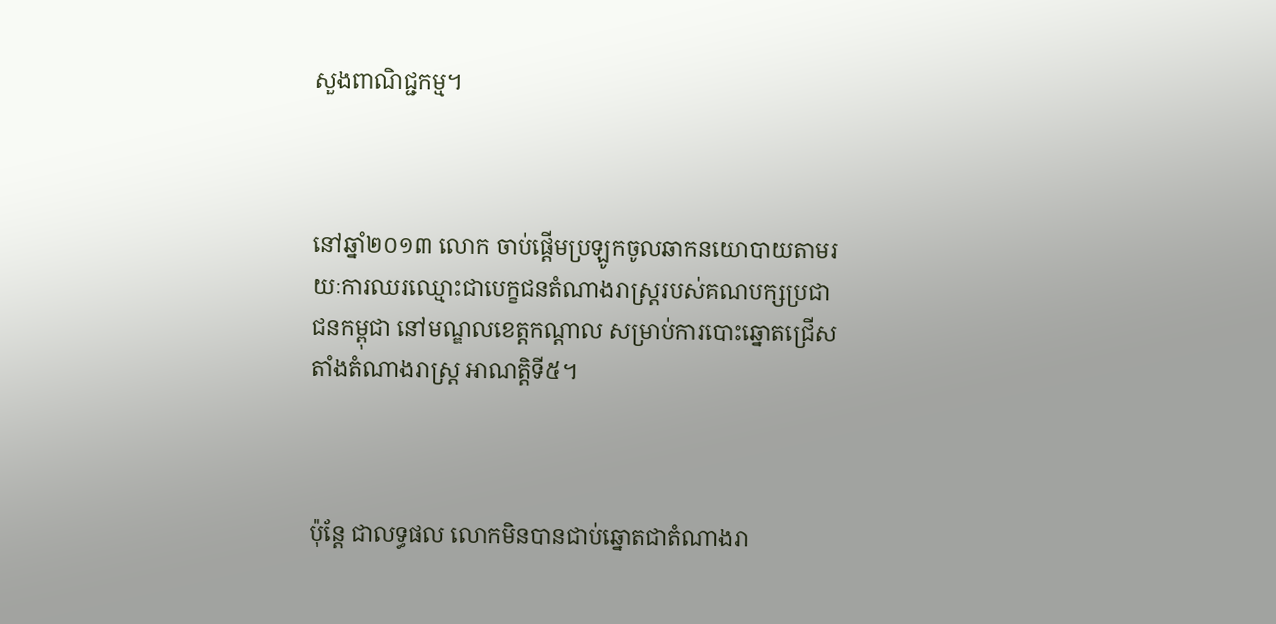សួងពាណិជ្ជកម្ម។



នៅឆ្នាំ២០១៣ លោក ចាប់ផ្ដើមប្រឡូកចូលឆាកនយោបាយតាមរយៈការឈរឈ្មោះជាបេក្ខជនតំណាងរាស្ត្ររបស់គណបក្សប្រជាជនកម្ពុជា នៅមណ្ឌលខេត្តកណ្ដាល សម្រាប់ការបោះឆ្នោតជ្រើសតាំងតំណាងរាស្ត្រ អាណត្តិទី៥។



ប៉ុន្តែ ជាលទ្ធផល លោកមិនបានជាប់ឆ្នោតជាតំណាងរា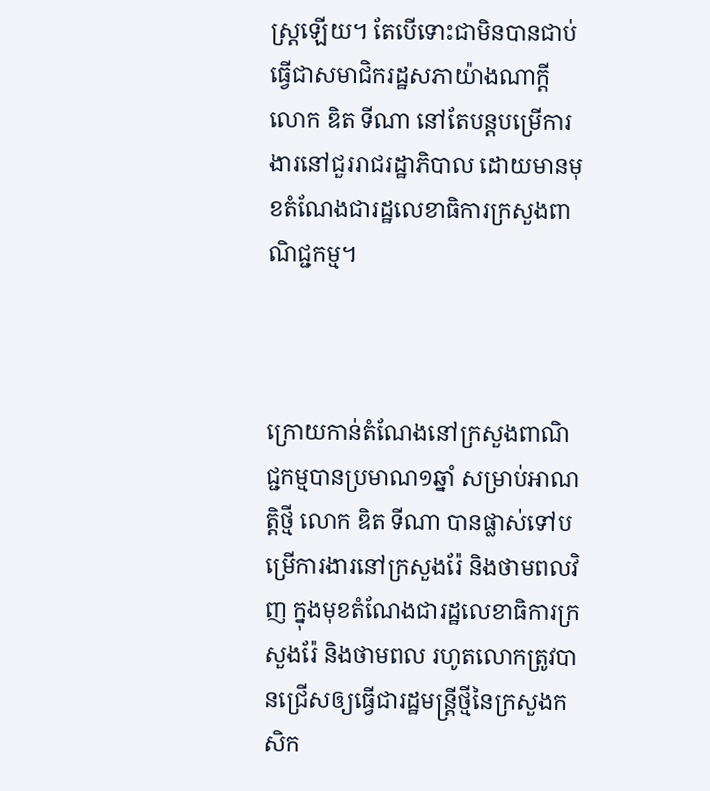ស្ត្រឡើយ។ តែបើទោះជាមិនបានជាប់ធ្វើជាសមាជិករដ្ឋសភាយ៉ាងណាក្ដី លោក ឌិត ទីណា នៅតែបន្តបម្រើការងារនៅជួររាជរដ្ឋាភិបាល ដោយមានមុខតំណែងជារដ្ឋលេខាធិការក្រសួងពាណិជ្ជកម្ម។



ក្រោយកាន់តំណែងនៅក្រសួងពាណិជ្ជកម្មបានប្រមាណ១ឆ្នាំ សម្រាប់អាណត្តិថ្មី លោក ឌិត ទីណា បានផ្លាស់ទៅបម្រើការងារនៅក្រសួងរ៉ែ និងថាមពលវិញ ក្នុងមុខតំណែងជារដ្ឋលេខាធិការក្រសួងរ៉ែ និងថាមពល រហូតលោកត្រូវបានជ្រើសឲ្យធ្វើជារដ្ឋមន្ត្រីថ្មីនៃក្រសួងកសិក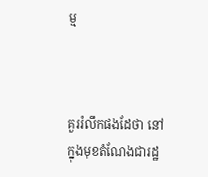ម្ម



គួររំលឹកផងដែថា នៅក្នុងមុខតំណែងជារដ្ឋ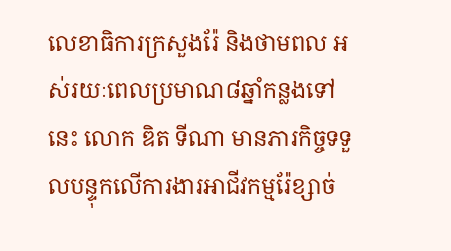លេខាធិការក្រសួងរ៉ែ និងថាមពល អស់រយៈពេលប្រមាណ៨ឆ្នាំកន្លងទៅនេះ លោក ឌិត ទីណា មានភារកិច្ចទទួលបន្ទុកលើការងារអាជីវកម្មរ៉ែខ្សាច់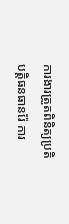ការងារត្រួតពិនិត្យប្រតិបត្តិធនធានរ៉ែ ការ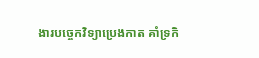ងារបច្ចេកវិទ្យាប្រេងកាត គាំទ្រកិ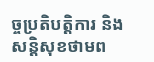ច្ចប្រតិបត្តិការ និងសន្តិសុខថាមព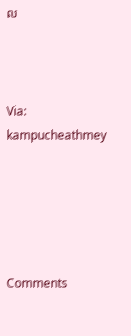ល



Via: kampucheathmey





Comments